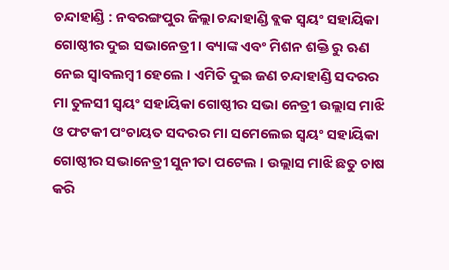ଚନ୍ଦାହାଣ୍ଡି : ନବରଙ୍ଗପୁର ଜିଲ୍ଲା ଚନ୍ଦାହାଣ୍ଡି ବ୍ଲକ ସ୍ୱୟଂ ସହାୟିକା ଗୋଷ୍ଠୀର ଦୁଇ ସଭାନେତ୍ରୀ । ବ୍ୟାଙ୍କ ଏବଂ ମିଶନ ଶକ୍ତି ରୁ ଋଣ ନେଇ ସ୍ୱାବଲମ୍ବୀ ହେଲେ । ଏମିତି ଦୁଇ ଜଣ ଚନ୍ଦାହାଣ୍ଡି ସଦରର ମା ତୁଳସୀ ସ୍ୱୟଂ ସହାୟିକା ଗୋଷ୍ଠୀର ସଭା ନେତ୍ରୀ ଉଲ୍ଲାସ ମାଝି ଓ ଫଟକୀ ପଂଚାୟତ ସଦରର ମା ସମେଲେଇ ସ୍ୱୟଂ ସହାୟିକା ଗୋଷ୍ଠୀର ସଭାନେତ୍ରୀ ସୁନୀତା ପଟେଲ । ଉଲ୍ଲାସ ମାଝି ଛତୁ ଚାଷ କରି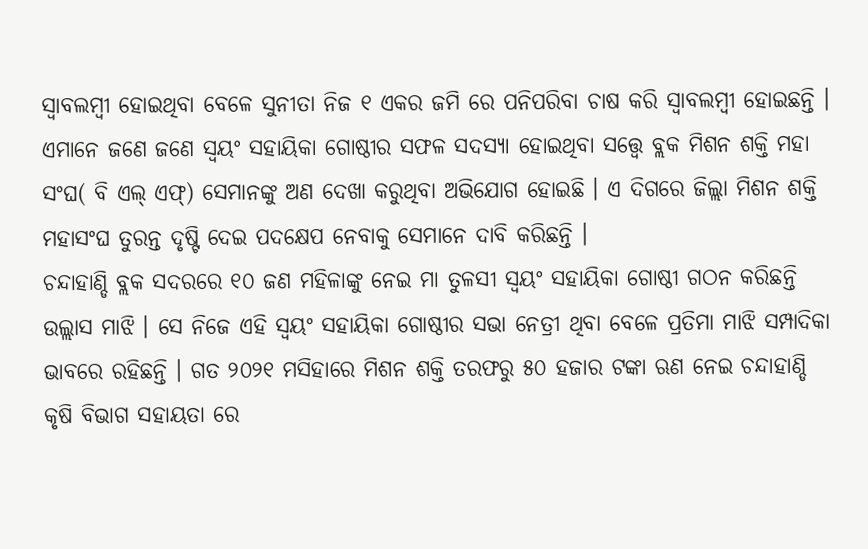ସ୍ୱାବଲମ୍ବୀ ହୋଇଥିବା ବେଳେ ସୁନୀତା ନିଜ ୧ ଏକର ଜମି ରେ ପନିପରିବା ଚାଷ କରି ସ୍ୱାବଲମ୍ବୀ ହୋଇଛନ୍ତି । ଏମାନେ ଜଣେ ଜଣେ ସ୍ୱୟଂ ସହାୟିକା ଗୋଷ୍ଠୀର ସଫଳ ସଦସ୍ୟା ହୋଇଥିବା ସତ୍ତ୍ୱେ ବ୍ଲକ ମିଶନ ଶକ୍ତି ମହା ସଂଘ( ବି ଏଲ୍ ଏଫ୍) ସେମାନଙ୍କୁ ଅଣ ଦେଖା କରୁଥିବା ଅଭିଯୋଗ ହୋଇଛି । ଏ ଦିଗରେ ଜିଲ୍ଲା ମିଶନ ଶକ୍ତି ମହାସଂଘ ତୁରନ୍ତ ଦୃଷ୍ଟି ଦେଇ ପଦକ୍ଷେପ ନେବାକୁ ସେମାନେ ଦାବି କରିଛନ୍ତି ।
ଚନ୍ଦାହାଣ୍ଡି ବ୍ଲକ ସଦରରେ ୧୦ ଜଣ ମହିଳାଙ୍କୁ ନେଇ ମା ତୁଳସୀ ସ୍ୱୟଂ ସହାୟିକା ଗୋଷ୍ଠୀ ଗଠନ କରିଛନ୍ତି ଉଲ୍ଲାସ ମାଝି । ସେ ନିଜେ ଏହି ସ୍ୱୟଂ ସହାୟିକା ଗୋଷ୍ଠୀର ସଭା ନେତ୍ରୀ ଥିବା ବେଳେ ପ୍ରତିମା ମାଝି ସମ୍ପାଦିକା ଭାବରେ ରହିଛନ୍ତି । ଗତ ୨୦୨୧ ମସିହାରେ ମିଶନ ଶକ୍ତି ତରଫରୁ ୫୦ ହଜାର ଟଙ୍କା ଋଣ ନେଇ ଚନ୍ଦାହାଣ୍ଡି କୃଷି ବିଭାଗ ସହାୟତା ରେ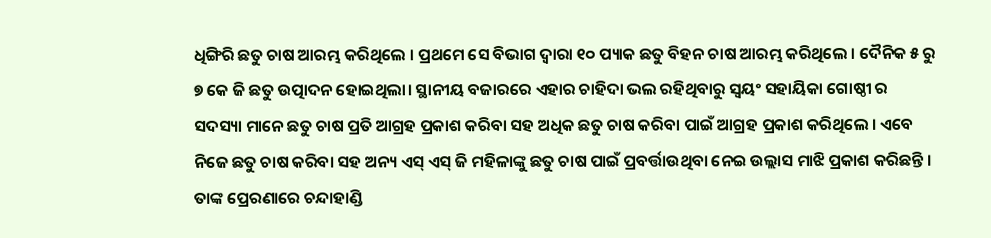ଧିଙ୍ଗିରି ଛତୁ ଚାଷ ଆରମ୍ଭ କରିଥିଲେ । ପ୍ରଥମେ ସେ ବିଭାଗ ଦ୍ୱାରା ୧୦ ପ୍ୟାକ ଛତୁ ବିହନ ଚାଷ ଆରମ୍ଭ କରିଥିଲେ । ଦୈନିକ ୫ ରୁ ୭ କେ ଜି ଛତୁ ଉତ୍ପାଦନ ହୋଇଥିଲା। ସ୍ଥାନୀୟ ବଜାରରେ ଏହାର ଚାହିଦା ଭଲ ରହିଥିବାରୁ ସ୍ୱୟଂ ସହାୟିକା ଗୋଷ୍ଠୀ ର ସଦସ୍ୟା ମାନେ ଛତୁ ଚାଷ ପ୍ରତି ଆଗ୍ରହ ପ୍ରକାଶ କରିବା ସହ ଅଧିକ ଛତୁ ଚାଷ କରିବା ପାଇଁ ଆଗ୍ରହ ପ୍ରକାଶ କରିଥିଲେ । ଏବେ ନିଜେ ଛତୁ ଚାଷ କରିବା ସହ ଅନ୍ୟ ଏସ୍ ଏସ୍ ଜି ମହିଳାଙ୍କୁ ଛତୁ ଚାଷ ପାଇଁ ପ୍ରବର୍ତ୍ତାଉଥିବା ନେଇ ଉଲ୍ଲାସ ମାଝି ପ୍ରକାଶ କରିଛନ୍ତି । ତାଙ୍କ ପ୍ରେରଣାରେ ଚନ୍ଦାହାଣ୍ଡି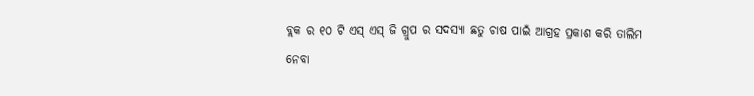ବ୍ଲକ ର ୧୦ ଟି ଏସ୍ ଏସ୍ ଜି ଗ୍ରୁପ ର ସଦସ୍ୟା ଛତୁ ଚାଷ ପାଇଁ ଆଗ୍ରହ ପ୍ରକାଶ କରି ତାଲିମ ନେବା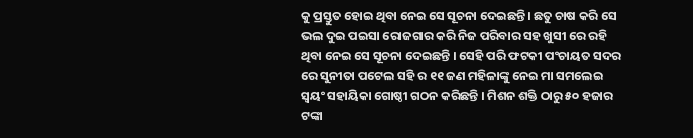କୁ ପ୍ରସ୍ତୁତ ହୋଇ ଥିବା ନେଇ ସେ ସୂଚନା ଦେଇଛନ୍ତି । ଛତୁ ଚାଷ କରି ସେ ଭଲ ଦୁଇ ପଇସା ରୋଜଗାର କରି ନିଜ ପରିବାର ସହ ଖୁସୀ ରେ ରହି ଥିବା ନେଇ ସେ ସୂଚନା ଦେଇଛନ୍ତି । ସେହି ପରି ଫଟକୀ ପଂଚାୟତ ସଦର ରେ ସୁନୀତା ପଟେଲ ସହି ର ୧୧ ଜଣ ମହିଳାଙ୍କୁ ନେଇ ମା ସମଲେଇ ସ୍ୱୟଂ ସହାୟିକା ଗୋଷ୍ଠୀ ଗଠନ କରିଛନ୍ତି । ମିଶନ ଶକ୍ତି ଠାରୁ ୫୦ ହଜାର ଟଙ୍କା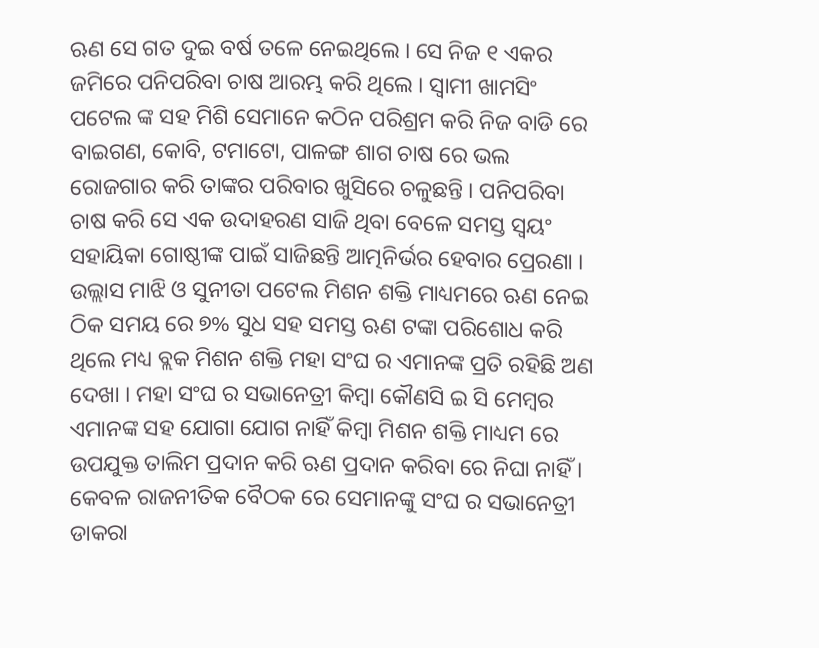ଋଣ ସେ ଗତ ଦୁଇ ବର୍ଷ ତଳେ ନେଇଥିଲେ । ସେ ନିଜ ୧ ଏକର ଜମିରେ ପନିପରିବା ଚାଷ ଆରମ୍ଭ କରି ଥିଲେ । ସ୍ୱାମୀ ଖାମସିଂ ପଟେଲ ଙ୍କ ସହ ମିଶି ସେମାନେ କଠିନ ପରିଶ୍ରମ କରି ନିଜ ବାଡି ରେ ବାଇଗଣ, କୋବି, ଟମାଟୋ, ପାଳଙ୍ଗ ଶାଗ ଚାଷ ରେ ଭଲ ରୋଜଗାର କରି ତାଙ୍କର ପରିବାର ଖୁସିରେ ଚଳୁଛନ୍ତି । ପନିପରିବା ଚାଷ କରି ସେ ଏକ ଉଦାହରଣ ସାଜି ଥିବା ବେଳେ ସମସ୍ତ ସ୍ୱୟଂ ସହାୟିକା ଗୋଷ୍ଠୀଙ୍କ ପାଇଁ ସାଜିଛନ୍ତି ଆତ୍ମନିର୍ଭର ହେବାର ପ୍ରେରଣା । ଉଲ୍ଲାସ ମାଝି ଓ ସୁନୀତା ପଟେଲ ମିଶନ ଶକ୍ତି ମାଧ୍ୟମରେ ଋଣ ନେଇ ଠିକ ସମୟ ରେ ୭% ସୁଧ ସହ ସମସ୍ତ ଋଣ ଟଙ୍କା ପରିଶୋଧ କରି ଥିଲେ ମଧ୍ୟ ବ୍ଲକ ମିଶନ ଶକ୍ତି ମହା ସଂଘ ର ଏମାନଙ୍କ ପ୍ରତି ରହିଛି ଅଣ ଦେଖା । ମହା ସଂଘ ର ସଭାନେତ୍ରୀ କିମ୍ବା କୌଣସି ଇ ସି ମେମ୍ବର ଏମାନଙ୍କ ସହ ଯୋଗା ଯୋଗ ନାହିଁ କିମ୍ବା ମିଶନ ଶକ୍ତି ମାଧ୍ୟମ ରେ ଉପଯୁକ୍ତ ତାଲିମ ପ୍ରଦାନ କରି ଋଣ ପ୍ରଦାନ କରିବା ରେ ନିଘା ନାହିଁ । କେବଳ ରାଜନୀତିକ ବୈଠକ ରେ ସେମାନଙ୍କୁ ସଂଘ ର ସଭାନେତ୍ରୀ ଡାକରା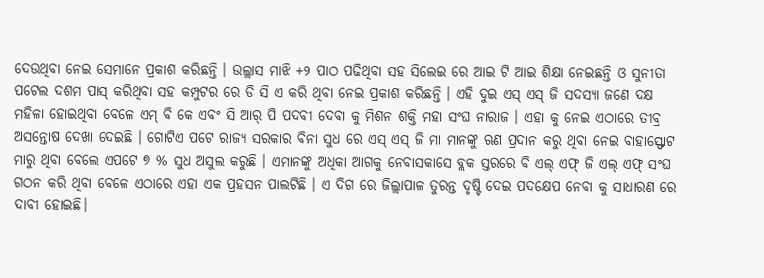ଦେଉଥିବା ନେଇ ସେମାନେ ପ୍ରକାଶ କରିଛନ୍ତି । ଉଲ୍ଲାସ ମାଝି +୨ ପାଠ ପଢିଥିବା ସହ ସିଲେଇ ରେ ଆଇ ଟି ଆଇ ଶିକ୍ଷା ନେଇଛନ୍ତି ଓ ସୁନୀତା ପଟେଲ ଦଶମ ପାସ୍ କରିଥିବା ସହ କମ୍ପୁଟର ରେ ଡି ସି ଏ କରି ଥିବା ନେଇ ପ୍ରକାଶ କରିଛନ୍ତି । ଏହି ଦୁଇ ଏସ୍ ଏସ୍ ଜି ସଦସ୍ୟା ଜଣେ ଦକ୍ଷ ମହିଳା ହୋଇଥିବା ବେଳେ ଏମ୍ ବି କେ ଏବଂ ସି ଆର୍ ପି ପଦବୀ ଦେବା କୁ ମିଶନ ଶକ୍ତି ମହା ସଂଘ ନାରାଜ । ଏହା କୁ ନେଇ ଏଠାରେ ତୀବ୍ର ଅସନ୍ତୋଷ ଦେଖା ଦେଇଛି । ଗୋଟିଏ ପଟେ ରାଜ୍ୟ ସରକାର ବିନା ସୁଧ ରେ ଏସ୍ ଏସ୍ ଜି ମା ମାନଙ୍କୁ ଋଣ ପ୍ରଦାନ କରୁ ଥିବା ନେଇ ବାହାସ୍ଫୋଟ ମାରୁ ଥିବା ବେଲେ ଏପଟେ ୭ % ସୁଧ ଅସୁଲ କରୁଛି । ଏମାନଙ୍କୁ ଅଧିକା ଆଗକୁ ନେବାସକାସେ ବ୍ଲକ ସ୍ତରରେ ବି ଏଲ୍ ଏଫ୍ ଜି ଏଲ୍ ଏଫ୍ ସଂଘ ଗଠନ କରି ଥିବା ବେଳେ ଏଠାରେ ଏହା ଏକ ପ୍ରହସନ ପାଲଟିଛି । ଏ ଦିଗ ରେ ଜିଲ୍ଲାପାଳ ତୁରନ୍ତ ଦୃଷ୍ଟି ଦେଇ ପଦକ୍ଷେପ ନେବା କୁ ସାଧାରଣ ରେ ଦାବୀ ହୋଇଛି।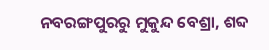ନବରଙ୍ଗପୁରରୁ ମୁକୁନ୍ଦ ବେଶ୍ରା, ଶବ୍ଦ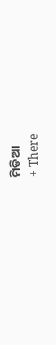ମିଡିଆ
+ There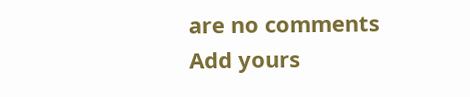are no comments
Add yours